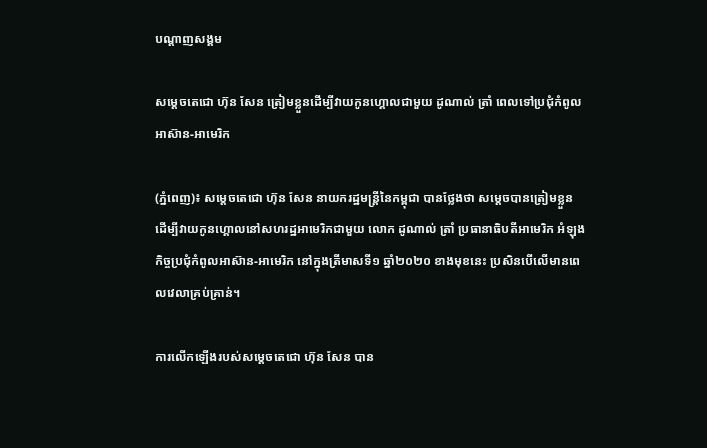បណ្តាញសង្គម

សម្តេចតេជោ ហ៊ុន សែន ត្រៀមខ្លួនដើម្បីវាយកូនហ្គោលជាមួយ ដូណាល់ ត្រាំ ពេលទៅប្រជុំកំពូលអាស៊ាន-អាមេរិក

(ភ្នំពេញ)៖ សម្តេចតេជោ ហ៊ុន សែន នាយករដ្ឋមន្រ្តីនៃកម្ពុជា បានថ្លែងថា សម្តេចបានត្រៀមខ្លួន ដើម្បីវាយកូនហ្គោលនៅសហរដ្ឋអាមេរិកជាមួយ លោក ដូណាល់ ត្រាំ ប្រធានាធិបតីអាមេរិក អំឡុងកិច្ចប្រជុំកំពូលអាស៊ាន-អាមេរិក នៅក្នុងត្រីមាសទី១ ឆ្នាំ២០២០ ខាងមុខនេះ ប្រសិនបើលើមានពេលវេលាគ្រប់គ្រាន់។

ការលើកឡើងរបស់សម្តេចតេជោ ហ៊ុន សែន បាន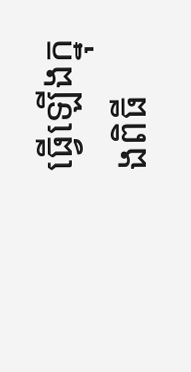ធ្វើឡើងក្នុងពិធី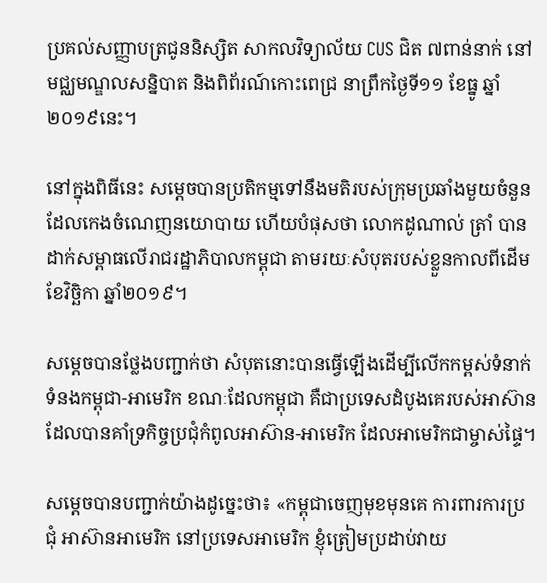ប្រគល់សញ្ញាបត្រជូននិស្សិត សាកលវិទ្យាល័យ CUS ជិត ៧ពាន់នាក់ នៅមជ្ឈមណ្ឌលសន្និបាត និងពិព័រណ៍កោះពេជ្រ នាព្រឹកថ្ងៃទី១១ ខែធ្នូ ឆ្នាំ២០១៩នេះ។

នៅក្នុងពិធីនេះ សម្តេចបានប្រតិកម្មទៅនឹងមតិរបស់ក្រុមប្រឆាំងមួយចំនួន ដែលកេងចំណេញនយោបាយ ហើយបំផុសថា លោកដូណាល់ ត្រាំ បានដាក់សម្ពាធលើរាជរដ្ឋាភិបាលកម្ពុជា តាមរយៈសំបុតរបស់ខ្លួនកាលពីដើមខែវិច្ឆិកា ឆ្នាំ២០១៩។

សម្តេចបានថ្លែងបញ្ជាក់ថា សំបុតនោះបានធ្វើឡើងដើម្បីលើកកម្ពស់ទំនាក់ទំនងកម្ពុជា-អាមេរិក ខណៈដែលកម្ពុជា គឺជាប្រទេសដំបូងគេរបស់អាស៊ាន ដែលបានគាំទ្រកិច្ចប្រជុំកំពូលអាស៊ាន-អាមេរិក ដែលអាមេរិកជាម្ចាស់ផ្ទៃ។

សម្តេចបានបញ្ជាក់យ៉ាងដូច្នេះថា៖ «កម្ពុជាចេញមុខមុនគេ ការពារការប្រជុំ អាស៊ានអាមេរិក នៅប្រទេសអាមេរិក ខ្ញុំត្រៀមប្រដាប់វាយ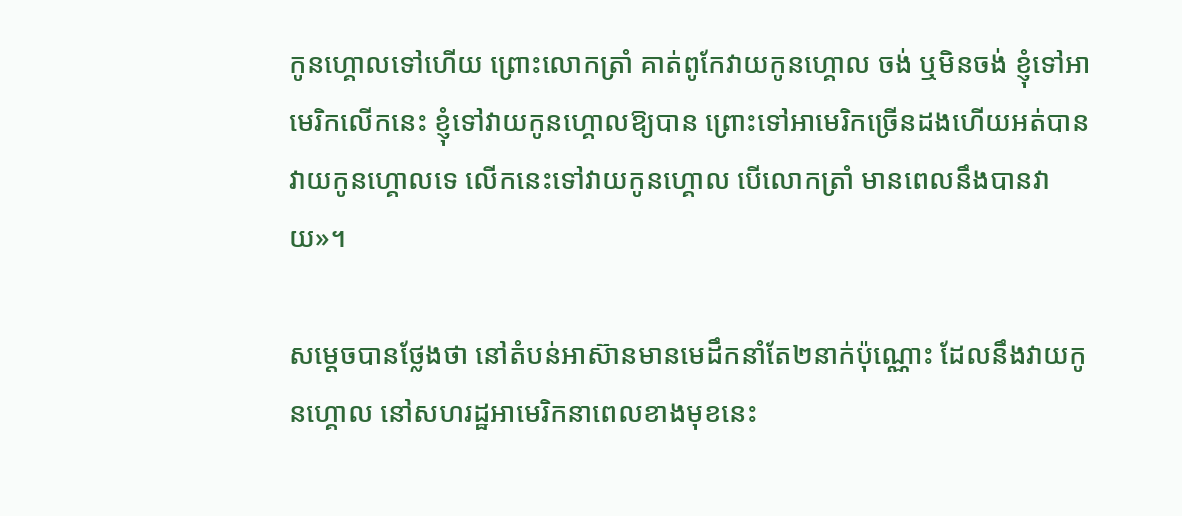កូនហ្គោលទៅហើយ ព្រោះលោកត្រាំ គាត់ពូកែវាយកូនហ្គោល ចង់ ឬមិនចង់ ខ្ញុំទៅអាមេរិកលើកនេះ ខ្ញុំទៅវាយកូនហ្គោលឱ្យបាន ព្រោះទៅអាមេរិកច្រើនដងហើយអត់បានវាយកូនហ្គោលទេ លើកនេះទៅវាយកូនហ្គោល បើលោកត្រាំ មានពេលនឹងបានវាយ»។

សម្តេចបានថ្លែងថា នៅតំបន់អាស៊ានមានមេដឹកនាំតែ២នាក់ប៉ុណ្ណោះ ដែលនឹងវាយកូនហ្គោល នៅសហរដ្ឋអាមេរិកនាពេលខាងមុខនេះ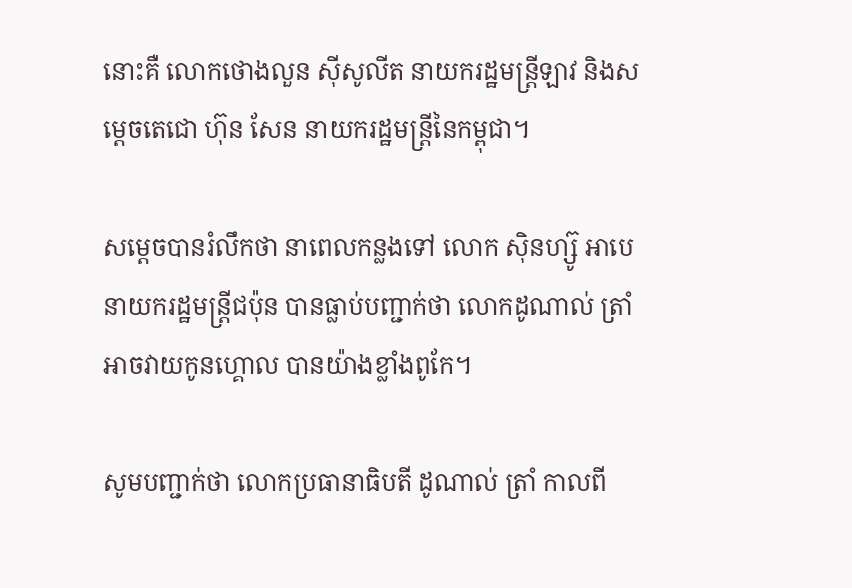នោះគឺ លោកថោងលួន ស៊ីសូលីត នាយករដ្ឋមន្រ្តីឡាវ និងសម្តេចតេជោ ហ៊ុន សែន នាយករដ្ឋមន្រ្តីនៃកម្ពុជា។

សម្តេចបានរំលឹកថា នាពេលកន្លងទៅ លោក ស៊ិនហ្ស៊ូ អាបេ នាយករដ្ឋមន្រ្តីជប៉ុន បានធ្លាប់បញ្ជាក់ថា លោកដូណាល់ ត្រាំ អាចវាយកូនហ្គោល បានយ៉ាងខ្លាំងពូកែ។

សូមបញ្ជាក់ថា លោកប្រធានាធិបតី ដូណាល់ ត្រាំ កាលពី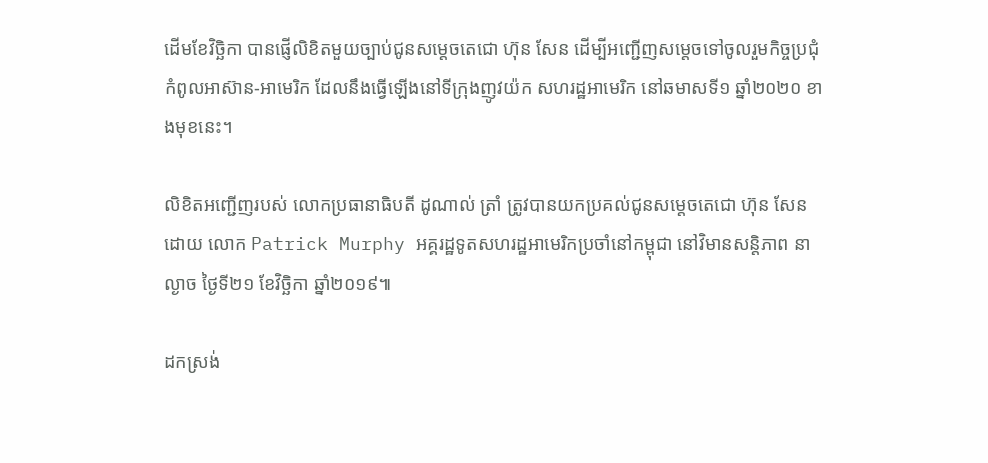ដើមខែវិច្ឆិកា បានផ្ញើលិខិតមួយច្បាប់ជូនសម្តេចតេជោ ហ៊ុន សែន ដើម្បីអញ្ជើញសម្តេចទៅចូលរួមកិច្ចប្រជុំកំពូលអាស៊ាន-អាមេរិក ដែលនឹងធ្វើឡើងនៅទីក្រុងញូវយ៉ក សហរដ្ឋអាមេរិក នៅឆមាសទី១ ឆ្នាំ២០២០ ខាងមុខនេះ។

លិខិតអញ្ជើញរបស់ លោកប្រធានាធិបតី ដូណាល់ ត្រាំ ត្រូវបានយកប្រគល់ជូនសម្តេចតេជោ ហ៊ុន សែន ដោយ លោក Patrick Murphy អគ្គរដ្ឋទូតសហរដ្ឋអាមេរិកប្រចាំនៅកម្ពុជា នៅវិមានសន្តិភាព នាល្ងាច ថ្ងៃទី២១ ខែវិច្ឆិកា ឆ្នាំ២០១៩៕

ដកស្រង់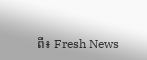ពី៖ Fresh News